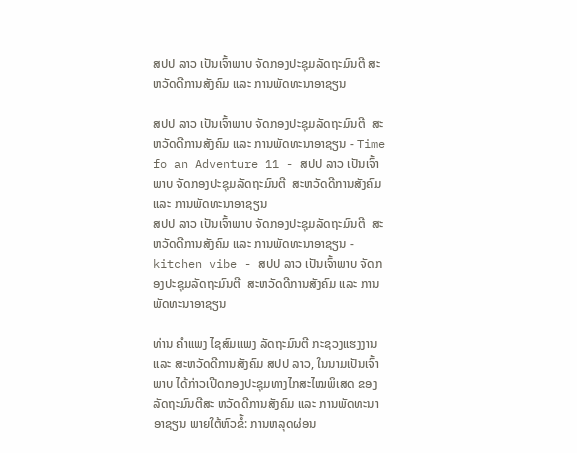ສປປ ລາວ ເປັນເຈົ້າພາບ ຈັດກອງປະຊຸມລັດຖະມົນຕີ ສະຫວັດດີການສັງຄົມ ແລະ ການພັດທະນາອາຊຽນ

ສປປ ລາວ ເປັນເຈົ້າພາບ ຈັດກອງປະຊຸມລັດຖະມົນຕີ  ສະຫວັດດີການສັງຄົມ ແລະ ການພັດທະນາອາຊຽນ - Time fo an Adventure 11 - ສປປ ລາວ ເປັນເຈົ້າພາບ ຈັດກອງປະຊຸມລັດຖະມົນຕີ  ສະຫວັດດີການສັງຄົມ ແລະ ການພັດທະນາອາຊຽນ
ສປປ ລາວ ເປັນເຈົ້າພາບ ຈັດກອງປະຊຸມລັດຖະມົນຕີ  ສະຫວັດດີການສັງຄົມ ແລະ ການພັດທະນາອາຊຽນ - kitchen vibe - ສປປ ລາວ ເປັນເຈົ້າພາບ ຈັດກອງປະຊຸມລັດຖະມົນຕີ  ສະຫວັດດີການສັງຄົມ ແລະ ການພັດທະນາອາຊຽນ

ທ່ານ ຄຳແພງ ໄຊສົມແພງ ລັດຖະມົນຕີ ກະຊວງແຮງງານ ແລະ ສະຫວັດດີການສັງຄົມ ສປປ ລາວ, ໃນນາມເປັນເຈົ້າພາບ ໄດ້ກ່າວເປີດກອງປະຊຸມທາງໄກສະໄໝພິເສດ ຂອງລັດຖະມົນຕີສະ ຫວັດດີການສັງຄົມ ແລະ ການພັດທະນາອາຊຽນ ພາຍໃຕ້ຫົວຂໍ້: ການຫລຸດຜ່ອນ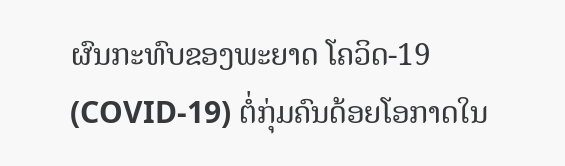ຜົນກະທົບຂອງພະຍາດ ໂຄວິດ-19 (COVID-19) ຕໍ່ກຸ່ມຄົນດ້ອຍໂອກາດໃນ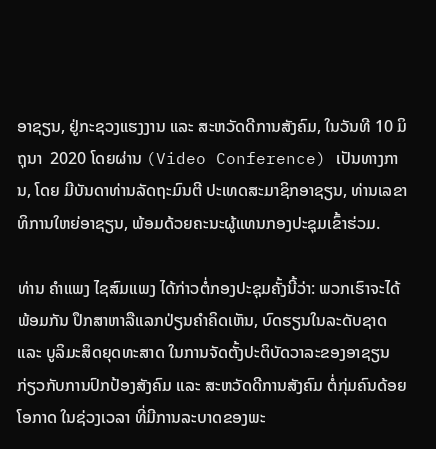ອາຊຽນ, ຢູ່ກະຊວງແຮງງານ ແລະ ສະຫວັດດີການສັງຄົມ, ໃນວັນທີ 10 ມິຖຸນາ  2020 ໂດຍຜ່ານ (Video Conference) ເປັນທາງການ, ໂດຍ ມີບັນດາທ່ານລັດຖະມົນຕີ ປະເທດສະມາຊິກອາຊຽນ, ທ່ານເລຂາທິການໃຫຍ່ອາຊຽນ, ພ້ອມດ້ວຍຄະນະຜູ້ແທນກອງປະຊຸມເຂົ້າຮ່ວມ.

ທ່ານ ຄຳແພງ ໄຊສົມແພງ ໄດ້ກ່າວຕໍ່ກອງປະຊຸມຄັ້ງນີ້ວ່າ: ພວກເຮົາຈະໄດ້ພ້ອມກັນ ປຶກສາຫາລືແລກປ່ຽນຄໍາຄິດເຫັນ, ບົດຮຽນໃນລະດັບຊາດ ແລະ ບູລິມະສິດຍຸດທະສາດ ໃນການຈັດຕັ້ງປະຕິບັດວາລະຂອງອາຊຽນ ກ່ຽວກັບການປົກປ້ອງສັງຄົມ ແລະ ສະຫວັດດີການສັງຄົມ ຕໍ່ກຸ່ມຄົນດ້ອຍໂອກາດ ໃນຊ່ວງເວລາ ທີ່ມີການລະບາດຂອງພະ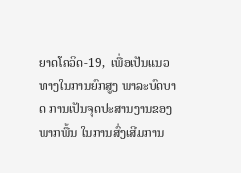ຍາດໂຄວິດ-19,  ເພື່ອເປັນແນວທາງໃນການຍົກສູງ ພາລະບົດບາດ ການເປັນຈຸດປະສານງານຂອງພາກພື້ນ ໃນການສົ່ງເສີມການ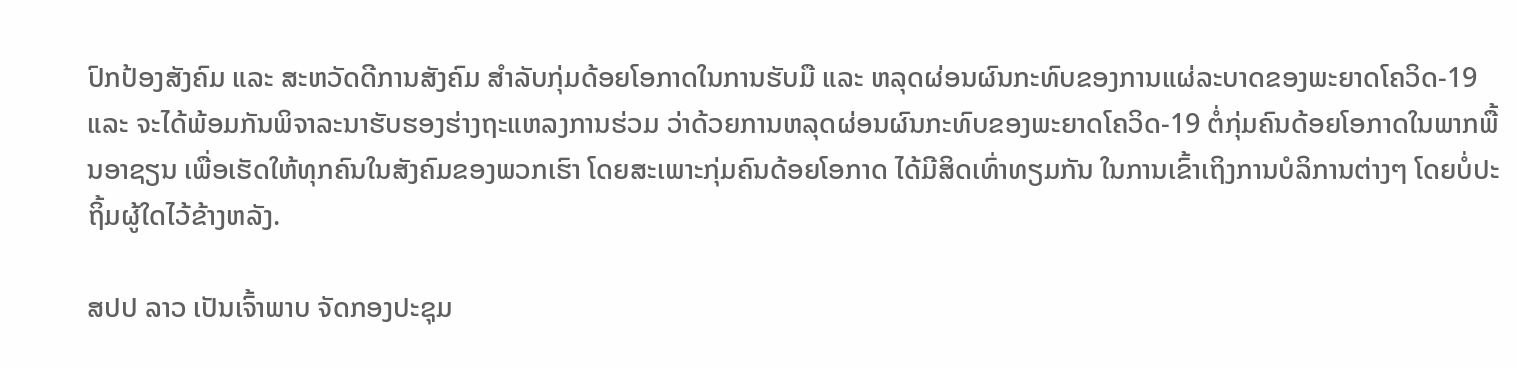ປົກປ້ອງສັງຄົມ ແລະ ສະຫວັດດີການສັງຄົມ ສໍາລັບກຸ່ມດ້ອຍໂອກາດໃນການຮັບມື ແລະ ຫລຸດຜ່ອນຜົນກະທົບຂອງການແຜ່ລະບາດຂອງພະຍາດໂຄວິດ-19 ແລະ ຈະໄດ້ພ້ອມກັນພິຈາລະນາຮັບຮອງຮ່າງຖະແຫລງການຮ່ວມ ວ່າດ້ວຍການຫລຸດຜ່ອນຜົນກະທົບຂອງພະຍາດໂຄວິດ-19 ຕໍ່ກຸ່ມຄົນດ້ອຍໂອກາດໃນພາກພື້ນອາຊຽນ ເພື່ອເຮັດໃຫ້ທຸກຄົນໃນສັງຄົມຂອງພວກເຮົາ ໂດຍສະເພາະກຸ່ມຄົນດ້ອຍໂອກາດ ໄດ້ມີສິດເທົ່າທຽມກັນ ໃນການເຂົ້າເຖິງການບໍລິການຕ່າງໆ ໂດຍບໍ່ປະຖິ້ມຜູ້ໃດໄວ້ຂ້າງຫລັງ.

ສປປ ລາວ ເປັນເຈົ້າພາບ ຈັດກອງປະຊຸມ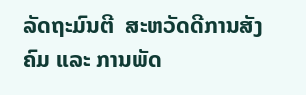ລັດຖະມົນຕີ  ສະຫວັດດີການສັງຄົມ ແລະ ການພັດ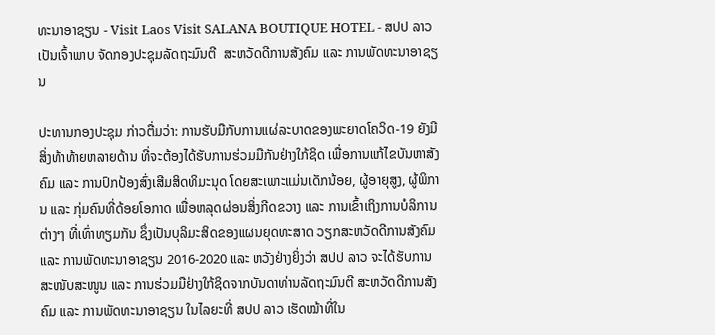ທະນາອາຊຽນ - Visit Laos Visit SALANA BOUTIQUE HOTEL - ສປປ ລາວ ເປັນເຈົ້າພາບ ຈັດກອງປະຊຸມລັດຖະມົນຕີ  ສະຫວັດດີການສັງຄົມ ແລະ ການພັດທະນາອາຊຽນ

ປະທານກອງປະຊຸມ ກ່າວຕື່ມວ່າ: ການຮັບມືກັບການແຜ່ລະບາດຂອງພະຍາດໂຄວິດ-19 ຍັງມີສິ່ງທ້າທ້າຍຫລາຍດ້ານ ທີ່ຈະຕ້ອງໄດ້ຮັບການຮ່ວມມືກັນຢ່າງໃກ້ຊິດ ເພື່ອການແກ້ໄຂບັນຫາສັງຄົມ ແລະ ການປົກປ້ອງສົ່ງເສີມສິດທິມະນຸດ ໂດຍສະເພາະແມ່ນເດັກນ້ອຍ, ຜູ້ອາຍຸສູງ, ຜູ້ພິການ ແລະ ກຸ່ມຄົນທີ່ດ້ອຍໂອກາດ ເພື່ອຫລຸດຜ່ອນສິ່ງກີດຂວາງ ແລະ ການເຂົ້າເຖິງການບໍລິການຕ່າງໆ ທີ່ເທົ່າທຽມກັນ ຊຶ່ງເປັນບຸລິມະສິດຂອງແຜນຍຸດທະສາດ ວຽກສະຫວັດດີການສັງຄົມ ແລະ ການພັດທະນາອາຊຽນ 2016-2020 ແລະ ຫວັງຢ່າງຍິ່ງວ່າ ສປປ ລາວ ຈະໄດ້ຮັບການສະໜັບສະໜູນ ແລະ ການຮ່ວມມືຢ່າງໃກ້ຊິດຈາກບັນດາທ່ານລັດຖະມົນຕີ ສະຫວັດດີການສັງຄົມ ແລະ ການພັດທະນາອາຊຽນ ໃນໄລຍະທີ່ ສປປ ລາວ ເຮັດໝ້າທີ່ໃນ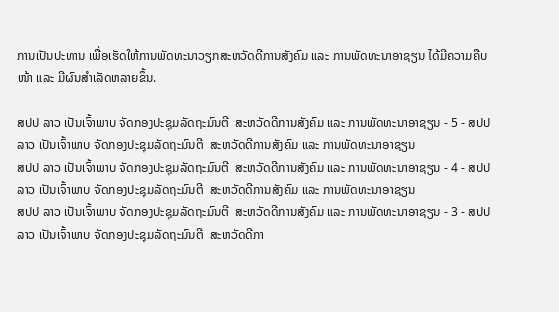ການເປັນປະທານ ເພື່ອເຮັດໃຫ້ການພັດທະນາວຽກສະຫວັດດີການສັງຄົມ ແລະ ການພັດທະນາອາຊຽນ ໄດ້ມີຄວາມຄືບໜ້າ ແລະ ມີຜົນສຳເລັດຫລາຍຂຶ້ນ.

ສປປ ລາວ ເປັນເຈົ້າພາບ ຈັດກອງປະຊຸມລັດຖະມົນຕີ  ສະຫວັດດີການສັງຄົມ ແລະ ການພັດທະນາອາຊຽນ - 5 - ສປປ ລາວ ເປັນເຈົ້າພາບ ຈັດກອງປະຊຸມລັດຖະມົນຕີ  ສະຫວັດດີການສັງຄົມ ແລະ ການພັດທະນາອາຊຽນ
ສປປ ລາວ ເປັນເຈົ້າພາບ ຈັດກອງປະຊຸມລັດຖະມົນຕີ  ສະຫວັດດີການສັງຄົມ ແລະ ການພັດທະນາອາຊຽນ - 4 - ສປປ ລາວ ເປັນເຈົ້າພາບ ຈັດກອງປະຊຸມລັດຖະມົນຕີ  ສະຫວັດດີການສັງຄົມ ແລະ ການພັດທະນາອາຊຽນ
ສປປ ລາວ ເປັນເຈົ້າພາບ ຈັດກອງປະຊຸມລັດຖະມົນຕີ  ສະຫວັດດີການສັງຄົມ ແລະ ການພັດທະນາອາຊຽນ - 3 - ສປປ ລາວ ເປັນເຈົ້າພາບ ຈັດກອງປະຊຸມລັດຖະມົນຕີ  ສະຫວັດດີກາ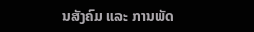ນສັງຄົມ ແລະ ການພັດ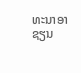ທະນາອາຊຽນ